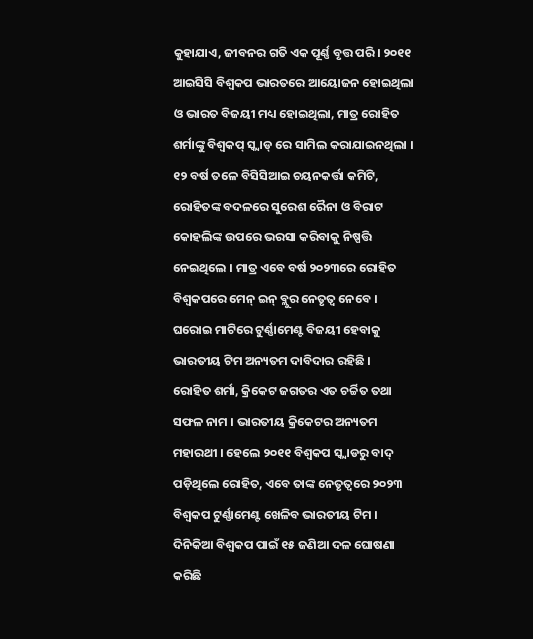କୁହାଯାଏ, ଜୀବନର ଗତି ଏକ ପୂର୍ଣ୍ଣ ବୃତ୍ତ ପରି । ୨୦୧୧ ଆଇସିସି ବିଶ୍ୱକପ ଭାରତରେ ଆୟୋଜନ ହୋଇଥିଲା ଓ ଭାରତ ବିଜୟୀ ମଧ୍ୟ ହୋଇଥିଲା, ମାତ୍ର ରୋହିତ ଶର୍ମାଙ୍କୁ ବିଶ୍ୱକପ୍ ସ୍କ୍ୱାଡ୍ ରେ ସାମିଲ କରାଯାଇନଥିଲା । ୧୨ ବର୍ଷ ତଳେ ବିସିସିଆଇ ଚୟନକର୍ତ୍ତା କମିଟି, ରୋହିତଙ୍କ ବଦଳରେ ସୁରେଶ ରୈନା ଓ ବିରାଟ କୋହଲିଙ୍କ ଉପରେ ଭରସା କରିବାକୁ ନିଷ୍ପତ୍ତି ନେଇଥିଲେ । ମାତ୍ର ଏବେ ବର୍ଷ ୨୦୨୩ରେ ରୋହିତ ବିଶ୍ୱକପରେ ମେନ୍ ଇନ୍ ବ୍ଲୁର ନେତୃତ୍ୱ ନେବେ । ଘରୋଇ ମାଟିରେ ଟୁର୍ଣ୍ଣାମେଣ୍ଟ ବିଜୟୀ ହେବାକୁ ଭାରତୀୟ ଟିମ ଅନ୍ୟତମ ଦାବିଦାର ରହିଛି ।
ରୋହିତ ଶର୍ମା, କ୍ରିକେଟ ଜଗତର ଏତ ଚର୍ଚ୍ଚିତ ତଥା ସଫଳ ନାମ । ଭାରତୀୟ କ୍ରିକେଟର ଅନ୍ୟତମ ମହାରଥୀ । ହେଲେ ୨୦୧୧ ବିଶ୍ୱକପ ସ୍କ୍ୱାଡରୁ ବାଦ୍ ପଡ଼ିଥିଲେ ରୋହିତ, ଏବେ ତାଙ୍କ ନେତୃତ୍ୱରେ ୨୦୨୩ ବିଶ୍ୱକପ ଟୁର୍ଣ୍ଣାମେଣ୍ଟ ଖେଳିବ ଭାରତୀୟ ଟିମ ।
ଦିନିକିଆ ବିଶ୍ୱକପ ପାଇଁ ୧୫ ଜଣିଆ ଦଳ ଘୋଷଣା କରିଛି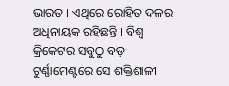ଭାରତ । ଏଥିରେ ରୋହିତ ଦଳର ଅଧିନାୟକ ରହିଛନ୍ତି । ବିଶ୍ୱ କ୍ରିକେଟର ସବୁଠୁ ବଡ଼ ଟୁର୍ଣ୍ଣାମେଣ୍ଟରେ ସେ ଶକ୍ତିଶାଳୀ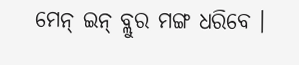ମେନ୍ ଇନ୍ ବ୍ଲୁର ମଙ୍ଗ ଧରିବେ ।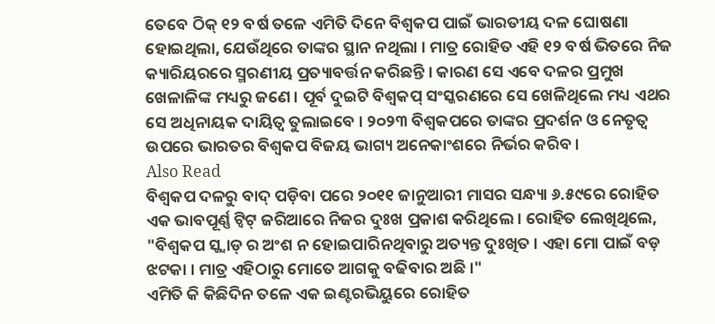ତେବେ ଠିକ୍ ୧୨ ବର୍ଷ ତଳେ ଏମିତି ଦିନେ ବିଶ୍ୱକପ ପାଇଁ ଭାରତୀୟ ଦଳ ଘୋଷଣା ହୋଇଥିଲା, ଯେଉଁଥିରେ ତାଙ୍କର ସ୍ଥାନ ନଥିଲା । ମାତ୍ର ରୋହିତ ଏହି ୧୨ ବର୍ଷ ଭିତରେ ନିଜ କ୍ୟାରିୟରରେ ସ୍ମରଣୀୟ ପ୍ରତ୍ୟାବର୍ତ୍ତନ କରିଛନ୍ତି । କାରଣ ସେ ଏବେ ଦଳର ପ୍ରମୁଖ ଖେଳାଳିଙ୍କ ମଧ୍ୟରୁ ଜଣେ । ପୂର୍ବ ଦୁଇଟି ବିଶ୍ୱକପ୍ ସଂସ୍କରଣରେ ସେ ଖେଳିଥିଲେ ମଧ୍ୟ ଏଥର ସେ ଅଧିନାୟକ ଦାୟିତ୍ୱ ତୁଲାଇବେ । ୨୦୨୩ ବିଶ୍ୱକପରେ ତାଙ୍କର ପ୍ରଦର୍ଶନ ଓ ନେତୃତ୍ୱ ଉପରେ ଭାରତର ବିଶ୍ୱକପ ବିଜୟ ଭାଗ୍ୟ ଅନେକାଂଶରେ ନିର୍ଭର କରିବ ।
Also Read
ବିଶ୍ୱକପ ଦଳରୁ ବାଦ୍ ପଡ଼ିବା ପରେ ୨୦୧୧ ଜାନୁଆରୀ ମାସର ସନ୍ଧ୍ୟା ୬.୫୯ରେ ରୋହିତ ଏକ ଭାବପୂର୍ଣ୍ଣ ଟ୍ୱିଟ୍ ଜରିଆରେ ନିଜର ଦୁଃଖ ପ୍ରକାଶ କରିଥିଲେ । ରୋହିତ ଲେଖିଥିଲେ, "ବିଶ୍ୱକପ ସ୍କ୍ୱାଡ୍ ର ଅଂଶ ନ ହୋଇପାରିନଥିବାରୁ ଅତ୍ୟନ୍ତ ଦୁଃଖିତ । ଏହା ମୋ ପାଇଁ ବଡ଼ ଝଟକା । ମାତ୍ର ଏହିଠାରୁ ମୋତେ ଆଗକୁ ବଢିବାର ଅଛି ।"
ଏମିତି କି କିଛିଦିନ ତଳେ ଏକ ଇଣ୍ଟରଭିୟୁରେ ରୋହିତ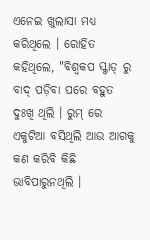ଏନେଇ ଖୁଲାସା ମଧ୍ୟ କରିଥିଲେ । ରୋହିତ କହିଥିଲେ, "ବିଶ୍ୱକପ ସ୍କ୍ୱାଡ୍ ରୁ ବାଦ୍ ପଡ଼ିବା ପରେ ବହୁତ ଦୁଃଖି ଥିଲି । ରୁମ୍ ରେ ଏକୁଟିଆ ବସିଥିଲି ଆଉ ଆଗକୁ କଣ କରିବି କିଛି ଭାବିପାରୁନଥିଲି ।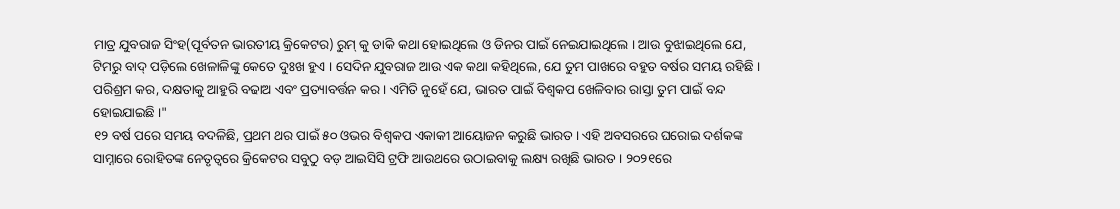ମାତ୍ର ଯୁବରାଜ ସିଂହ(ପୂର୍ବତନ ଭାରତୀୟ କ୍ରିକେଟର) ରୁମ୍ କୁ ଡାକି କଥା ହୋଇଥିଲେ ଓ ଡିନର ପାଇଁ ନେଇଯାଇଥିଲେ । ଆଉ ବୁଝାଇଥିଲେ ଯେ, ଟିମରୁ ବାଦ୍ ପଡ଼ିଲେ ଖେଳାଳିଙ୍କୁ କେତେ ଦୁଃଖ ହୁଏ । ସେଦିନ ଯୁବରାଜ ଆଉ ଏକ କଥା କହିଥିଲେ, ଯେ ତୁମ ପାଖରେ ବହୁତ ବର୍ଷର ସମୟ ରହିଛି । ପରିଶ୍ରମ କର, ଦକ୍ଷତାକୁ ଆହୁରି ବଢାଅ ଏବଂ ପ୍ରତ୍ୟାବର୍ତ୍ତନ କର । ଏମିତି ନୁହେଁ ଯେ, ଭାରତ ପାଇଁ ବିଶ୍ୱକପ ଖେଳିବାର ରାସ୍ତା ତୁମ ପାଇଁ ବନ୍ଦ ହୋଇଯାଇଛି ।"
୧୨ ବର୍ଷ ପରେ ସମୟ ବଦଳିଛି, ପ୍ରଥମ ଥର ପାଇଁ ୫୦ ଓଭର ବିଶ୍ୱକପ ଏକାକୀ ଆୟୋଜନ କରୁଛି ଭାରତ । ଏହି ଅବସରରେ ଘରୋଇ ଦର୍ଶକଙ୍କ ସାମ୍ନାରେ ରୋହିତଙ୍କ ନେତୃତ୍ୱରେ କ୍ରିକେଟର ସବୁଠୁ ବଡ଼ ଆଇସିସି ଟ୍ରଫି ଆଉଥରେ ଉଠାଇବାକୁ ଲକ୍ଷ୍ୟ ରଖିଛି ଭାରତ । ୨୦୨୧ରେ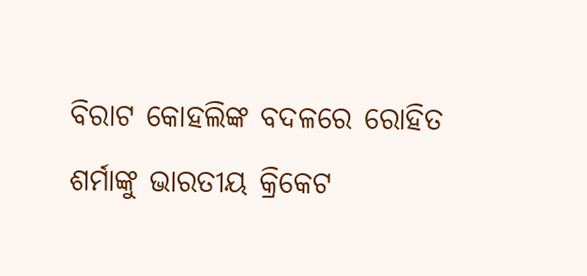ବିରାଟ କୋହଲିଙ୍କ ବଦଳରେ ରୋହିତ ଶର୍ମାଙ୍କୁ ଭାରତୀୟ କ୍ରିକେଟ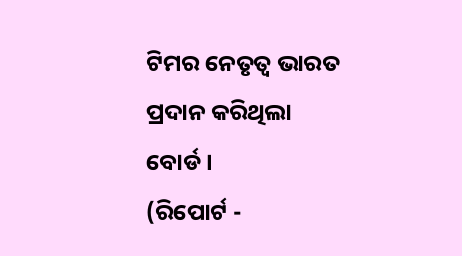ଟିମର ନେତୃତ୍ୱ ଭାରତ ପ୍ରଦାନ କରିଥିଲା ବୋର୍ଡ ।
(ରିପୋର୍ଟ -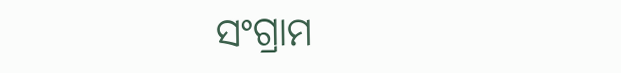ସଂଗ୍ରାମ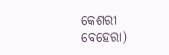କେଶରୀ ବେହେରା)